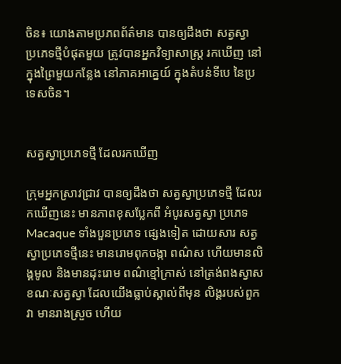ចិន៖ យោងតាមប្រភពព័ត៌មាន បានឲ្យដឹងថា សត្វស្វា ប្រភេទថ្មីបំផុតមួយ ត្រូវបានអ្នកវិទ្យាសាស្ត្រ រកឃើញ នៅក្នុងព្រៃមួយកន្លែង នៅភាគអាគ្នេយ៍ ក្នុងតំបន់ទីបេ នៃប្រទេសចិន។


សត្វស្វាប្រភេទថ្មី ដែលរកឃើញ

ក្រុមអ្នកស្រាវជ្រាវ បានឲ្យដឹងថា សត្វស្វាប្រភេទថ្មី ដែលរកឃើញនេះ មានភាពខុសប្លែកពី អំបូរសត្វស្វា ប្រភេទ Macaque ទាំងបួនប្រភេទ ផ្សេងទៀត ដោយសារ សត្វស្វាប្រភេទថ្មីនេះ មានរោមពុកចង្កា ពណ៌ស ហើយមានលិង្គមូល និងមានដុះរោម ពណ៌ខ្មៅក្រាស់ នៅត្រង់ពងស្វាស  ខណៈសត្វស្វា ដែលយើងធ្លាប់ស្គាល់ពីមុន លិង្គរបស់ពួកវា មានរាងស្រួច ហើយ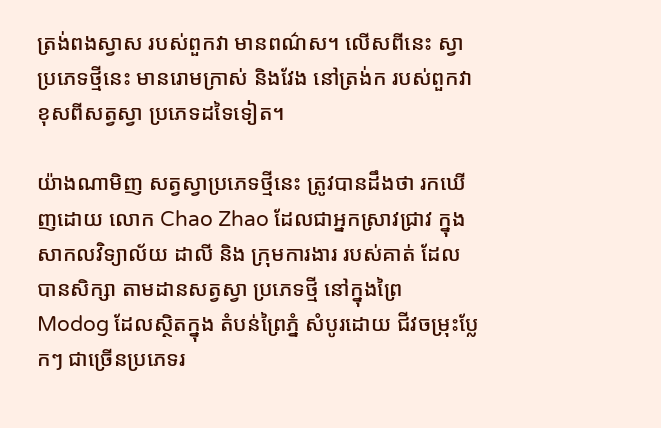ត្រង់ពងស្វាស របស់ពួកវា មានពណ៌ស។ លើសពីនេះ ស្វាប្រភេទថ្មីនេះ មានរោមក្រាស់ និងវែង នៅត្រង់ក របស់ពួកវា ខុសពីសត្វស្វា ប្រភេទដទៃទៀត។

យ៉ាងណាមិញ សត្វស្វាប្រភេទថ្មីនេះ ត្រូវបានដឹងថា រកឃើញដោយ លោក Chao Zhao ដែលជាអ្នកស្រាវជ្រាវ ក្នុងសាកលវិទ្យាល័យ ដាលី និង ក្រុមការងារ របស់គាត់ ដែលបានសិក្សា តាមដានសត្វស្វា ប្រភេទថ្មី នៅក្នុងព្រៃ Modog ដែលស្ថិតក្នុង តំបន់ព្រៃភ្នំ សំបូរដោយ ជីវចម្រុះប្លែកៗ ជាច្រើនប្រភេទរ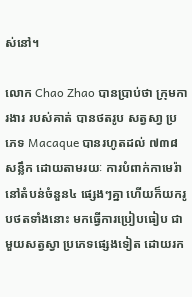ស់នៅ។

លោក Chao Zhao បានប្រាប់ថា ក្រុមការងារ របស់គាត់ បានថតរូប សត្វសា្វ ប្រភេទ Macaque បានរហូតដល់ ៧៣៨សន្លឹក ដោយតាមរយៈ ការបំពាក់កាមេរ៉ា នៅតំបន់ចំនួន៤ ផ្សេងៗគ្នា ហើយក៏យករូបថតទាំងនោះ មកធ្វើការប្រៀបធៀប ជាមួយសត្វស្វា ប្រភេទផ្សេងទៀត ដោយរក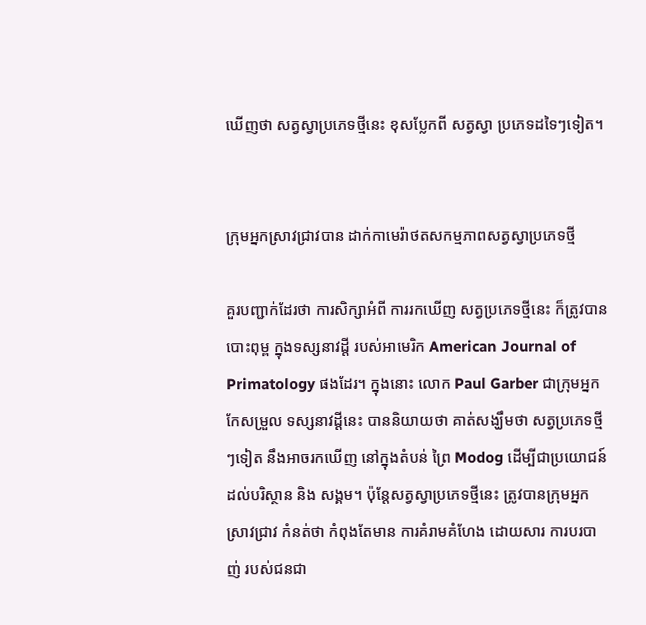ឃើញថា សត្វស្វាប្រភេទថ្មីនេះ ខុសប្លែកពី សត្វស្វា ប្រភេទដទៃៗទៀត។


ក្រុមអ្នកស្រាវជ្រាវបាន ដាក់កាមេរ៉ាថតសកម្មភាពសត្វស្វាប្រភេទថ្មី

គួរបញ្ជាក់ដែរថា ការសិក្សាអំពី ការរកឃើញ សត្វប្រភេទថ្មីនេះ ក៏ត្រូវបានបោះពុម្ព ក្នុងទស្សនាវដ្តី របស់អាមេរិក American Journal of Primatology ផងដែរ។ ក្នុងនោះ លោក Paul Garber ជាក្រុមអ្នក កែសម្រួល ទស្សនាវដ្តីនេះ បាននិយាយថា គាត់សង្ឃឹមថា សត្វប្រភេទថ្មីៗទៀត នឹងអាចរកឃើញ នៅក្នុងតំបន់ ព្រៃ Modog ដើម្បីជាប្រយោជន៍ ដល់បរិស្ថាន និង សង្គម។ ប៉ុន្តែសត្វស្វាប្រភេទថ្មីនេះ ត្រូវបានក្រុមអ្នកស្រាវជ្រាវ កំនត់ថា កំពុងតែមាន ការគំរាមគំហែង ដោយសារ ការបរបាញ់ របស់ជនជា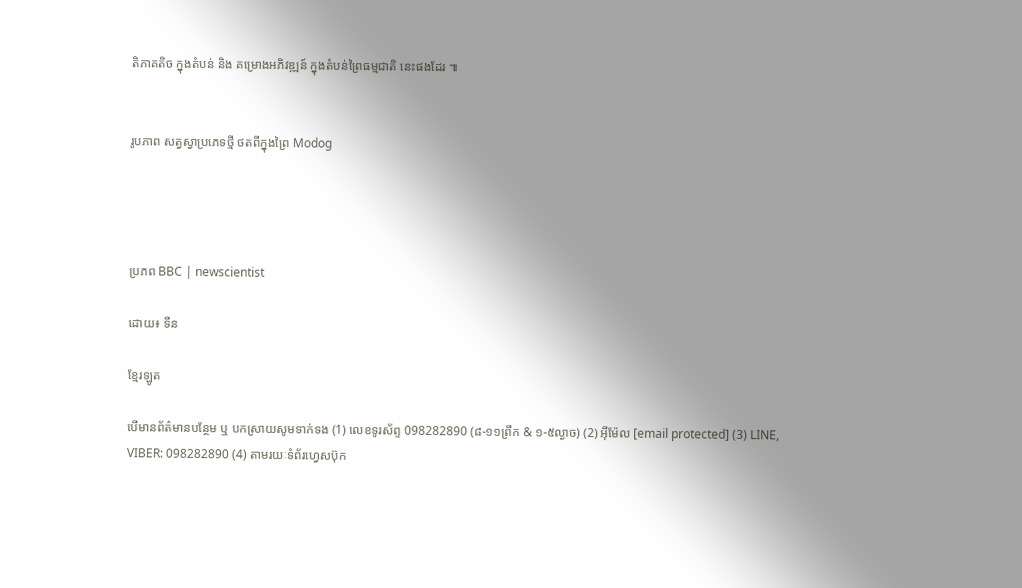តិភាគតិច ក្នុងតំបន់ និង គម្រោងអភិវឌ្ឍន៍ ក្នុងតំបន់ព្រៃធម្មជាតិ នេះផងដែរ ៕


រូបភាព សត្វស្វាប្រភេទថ្មី ថតពីក្នុងព្រៃ Modog




ប្រភព BBC | newscientist

ដោយ៖ ទីន

ខ្មែរឡូត

បើមានព័ត៌មានបន្ថែម ឬ បកស្រាយសូមទាក់ទង (1) លេខទូរស័ព្ទ 098282890 (៨-១១ព្រឹក & ១-៥ល្ងាច) (2) អ៊ីម៉ែល [email protected] (3) LINE, VIBER: 098282890 (4) តាមរយៈទំព័រហ្វេសប៊ុក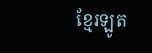ខ្មែរឡូត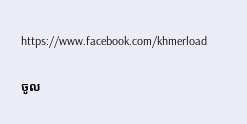https://www.facebook.com/khmerload

ចូល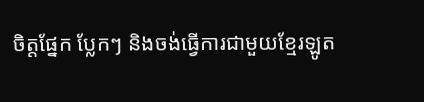ចិត្តផ្នែក ប្លែកៗ និងចង់ធ្វើការជាមួយខ្មែរឡូត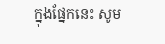ក្នុងផ្នែកនេះ សូម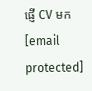ផ្ញើ CV មក [email protected]